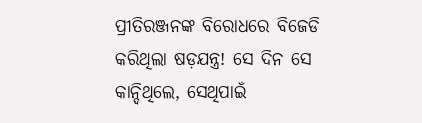ପ୍ରୀତିରଞ୍ଜନଙ୍କ ବିରୋଧରେ ବିଜେଡି କରିଥିଲା ଷଡ଼ଯନ୍ତ୍ର! ସେ ଦିନ ସେ କାନ୍ଦିଥିଲେ, ସେଥିପାଇଁ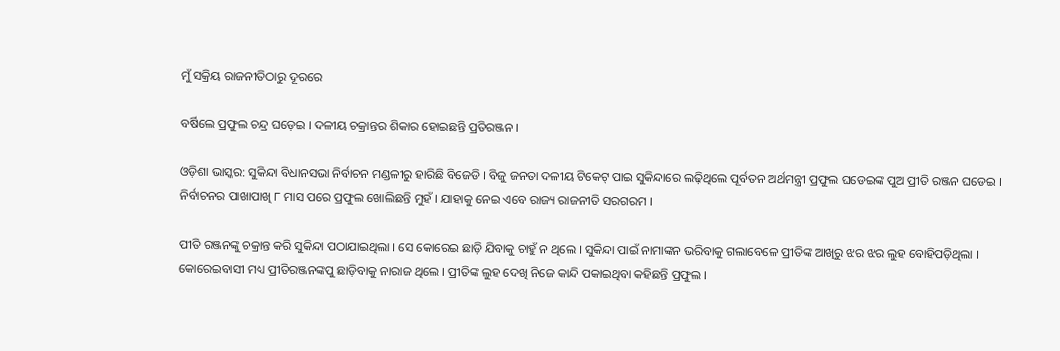ମୁଁ ସକ୍ରିୟ ରାଜନୀତିଠାରୁ ଦୂରରେ

ବର୍ଷିଲେ ପ୍ରଫୁଲ ଚନ୍ଦ୍ର ଘଡ଼େଇ । ଦଳୀୟ ଚକ୍ରାନ୍ତର ଶିକାର ହୋଇଛନ୍ତି ପ୍ରତିରଞ୍ଜନ ।

ଓଡ଼ିଶା ଭାସ୍କର: ସୁକିନ୍ଦା ବିଧାନସଭା ନିର୍ବାଚନ ମଣ୍ଡଳୀରୁ ହାରିଛି ବିଜେଡି । ବିଜୁ ଜନତା ଦଳୀୟ ଟିକେଟ୍ ପାଇ ସୁକିନ୍ଦାରେ ଲଢ଼ିଥିଲେ ପୂର୍ବତନ ଅର୍ଥମନ୍ତ୍ରୀ ପ୍ରଫୁଲ ଘଡେଇଙ୍କ ପୁଅ ପ୍ରୀତି ରଞ୍ଜନ ଘଡେଇ । ନିର୍ବାଚନର ପାଖାପାଖି ୮ ମାସ ପରେ ପ୍ରଫୁଲ ଖୋଲିଛନ୍ତି ମୁହଁ । ଯାହାକୁ ନେଇ ଏବେ ରାଜ୍ୟ ରାଜନୀତି ସରଗରମ ।

ପୀତି ରଞ୍ଜନଙ୍କୁ ଚକ୍ରାନ୍ତ କରି ସୁକିନ୍ଦା ପଠାଯାଇଥିଲା । ସେ କୋରେଇ ଛାଡ଼ି ଯିବାକୁ ଚାହୁଁ ନ ଥିଲେ । ସୁକିନ୍ଦା ପାଇଁ ନାମାଙ୍କନ ଭରିବାକୁ ଗଲାବେଳେ ପ୍ରୀତିଙ୍କ ଆଖିରୁ ଝର ଝର ଲୁହ ବୋହିପଡ଼ିଥିଲା । କୋରେଇବାସୀ ମଧ୍ୟ ପ୍ରୀତିରଞ୍ଜନଙ୍କପୁ ଛାଡ଼ିବାକୁ ନାରାଜ ଥିଲେ । ପ୍ରୀତିଙ୍କ ଲୁହ ଦେଖି ନିଜେ କାନ୍ଦି ପକାଇଥିବା କହିଛନ୍ତି ପ୍ରଫୁଲ ।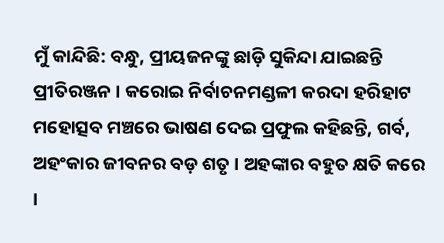ମୁଁ କାନ୍ଦିଛି: ବନ୍ଧୁ, ପ୍ରୀୟଜନଙ୍କୁ ଛାଡ଼ି ସୁକିନ୍ଦା ଯାଇଛନ୍ତି ପ୍ରୀତିରଞ୍ଜନ । କରୋଇ ନିର୍ବାଚନମଣ୍ଡଳୀ କରଦା ହରିହାଟ ମହୋତ୍ସବ ମଞ୍ଚରେ ଭାଷଣ ଦେଇ ପ୍ରଫୁଲ କହିଛନ୍ତି, ଗର୍ବ, ଅହଂକାର ଜୀବନର ବଡ଼ ଶତୃ । ଅହଙ୍କାର ବହୁତ କ୍ଷତି କରେ ।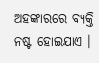ଅହଙ୍କାରରେ ବ୍ୟକ୍ତି ନଷ୍ଟ ହୋଇଯାଏ ।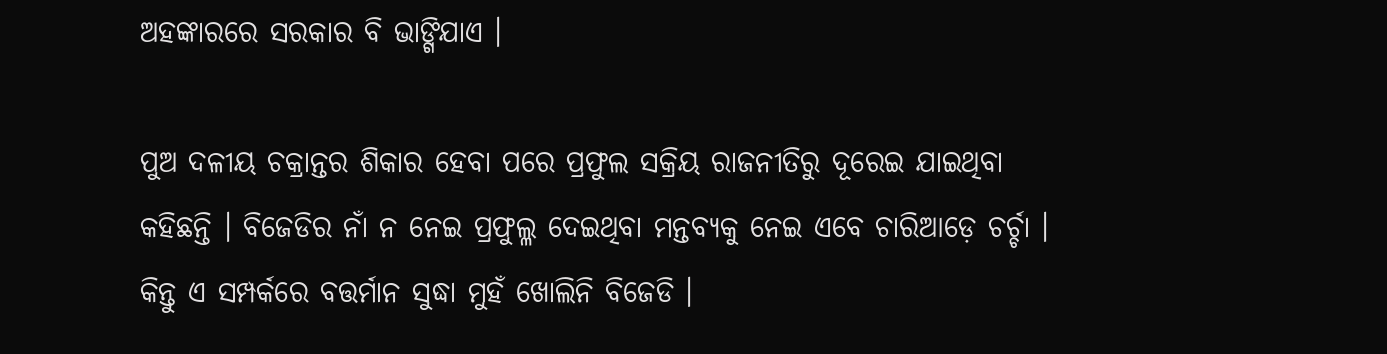ଅହଙ୍କାରରେ ସରକାର ବି ଭାଙ୍ଗିଯାଏ ।

ପୁଅ ଦଳୀୟ ଚକ୍ରାନ୍ତର ଶିକାର ହେବା ପରେ ପ୍ରଫୁଲ ସକ୍ରିୟ ରାଜନୀତିରୁ ଦୂରେଇ ଯାଇଥିବା କହିଛନ୍ତି । ବିଜେଡିର ନାଁ ନ ନେଇ ପ୍ରଫୁଲ୍ଳ ଦେଇଥିବା ମନ୍ତବ୍ୟକୁ ନେଇ ଏବେ ଚାରିଆଡ଼େ ଚର୍ଚ୍ଚା । କିନ୍ତୁ ଏ ସମ୍ପର୍କରେ ବତ୍ତର୍ମାନ ସୁଦ୍ଧା ମୁହଁ ଖୋଲିନି ବିଜେଡି ।